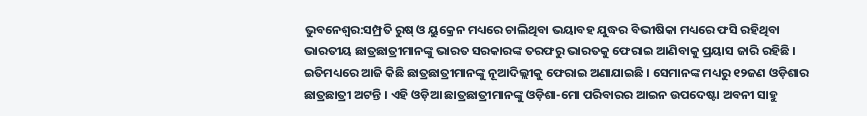ଭୁବନେଶ୍ୱର:ସମ୍ପ୍ରତି ରୁଷ୍ ଓ ୟୁକ୍ରେନ ମଧ୍ୟରେ ଚାଲିଥିବା ଭୟାବହ ଯୁଦ୍ଧର ବିଭୀଷିକା ମଧ୍ୟରେ ଫସି ରହିଥିବା ଭାରତୀୟ ଛାତ୍ରଛାତ୍ରୀମାନଙ୍କୁ ଭାରତ ସରକାରଙ୍କ ତରଫରୁ ଭାରତକୁ ଫେରାଇ ଆଣିବାକୁ ପ୍ରୟାସ ଜାରି ରହିଛି । ଇତିମଧ୍ୟରେ ଆଜି କିଛି ଛାତ୍ରଛାତ୍ରୀମାନଙ୍କୁ ନୂଆଦିଲ୍ଲୀକୁ ଫେରାଇ ଅଣାଯାଇଛି । ସେମାନଙ୍କ ମଧ୍ୟରୁ ୧୨ଜଣ ଓଡ଼ିଶାର ଛାତ୍ରଛାତ୍ରୀ ଅଟନ୍ତି । ଏହି ଓଡ଼ିଆ ଛାତ୍ରଛାତ୍ରୀମାନଙ୍କୁ ଓଡ଼ିଶା-ମୋ ପରିବାରର ଆଇନ ଉପଦେଷ୍ଟା ଅବନୀ ସାହୁ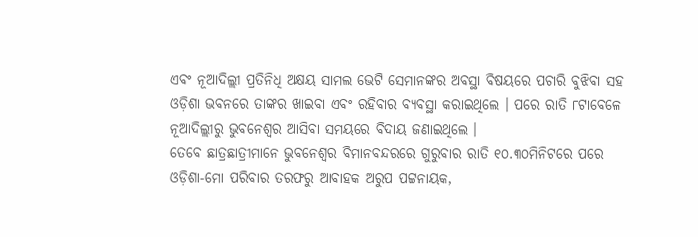ଏବଂ ନୂଆଦିଲ୍ଲୀ ପ୍ରତିନିଧି ଅକ୍ଷୟ ସାମଲ ଭେଟି ସେମାନଙ୍କର ଅବସ୍ଥା ବିଷୟରେ ପଚାରି ବୁଝିବା ସହ ଓଡ଼ିଶା ଭବନରେ ତାଙ୍କର ଖାଇବା ଏବଂ ରହିବାର ବ୍ୟବସ୍ଥା କରାଇଥିଲେ । ପରେ ରାତି ୮ଟାବେଳେ ନୂଆଦିଲ୍ଲୀରୁ ଭୁବନେଶ୍ୱର ଆସିବା ସମୟରେ ବିଦାୟ ଜଣାଇଥିଲେ ।
ତେବେ ଛାତ୍ରଛାତ୍ରୀମାନେ ଭୁବନେଶ୍ୱର ବିମାନବନ୍ଦରରେ ଗୁରୁବାର ରାତି ୧୦.୩୦ମିନିଟରେ ପରେ ଓଡ଼ିଶା-ମୋ ପରିବାର ତରଫରୁ ଆବାହକ ଅରୁପ ପଟ୍ଟନାୟକ,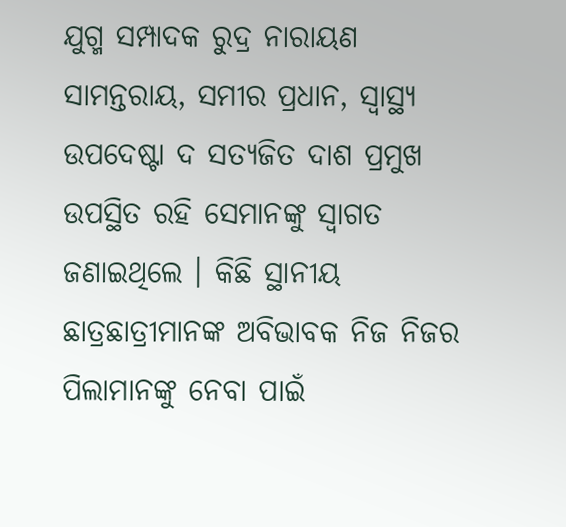ଯୁଗ୍ମ ସମ୍ପାଦକ ରୁଦ୍ର ନାରାୟଣ ସାମନ୍ତରାୟ, ସମୀର ପ୍ରଧାନ, ସ୍ୱାସ୍ଥ୍ୟ ଉପଦେଷ୍ଟା ଦ ସତ୍ୟଜିତ ଦାଶ ପ୍ରମୁଖ ଉପସ୍ଥିତ ରହି ସେମାନଙ୍କୁ ସ୍ୱାଗତ ଜଣାଇଥିଲେ । କିଛି ସ୍ଥାନୀୟ ଛାତ୍ରଛାତ୍ରୀମାନଙ୍କ ଅବିଭାବକ ନିଜ ନିଜର ପିଲାମାନଙ୍କୁ ନେବା ପାଇଁ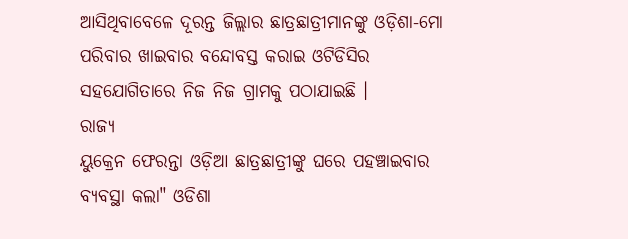ଆସିଥିବାବେଳେ ଦୂରନ୍ତ ଜିଲ୍ଲାର ଛାତ୍ରଛାତ୍ରୀମାନଙ୍କୁ ଓଡ଼ିଶା-ମୋ ପରିବାର ଖାଇବାର ବନ୍ଦୋବସ୍ତ କରାଇ ଓଟିଡିସିର ସହଯୋଗିତାରେ ନିଜ ନିଜ ଗ୍ରାମକୁ ପଠାଯାଇଛି ।
ରାଜ୍ୟ
ୟୁକ୍ରେନ ଫେରନ୍ତା ଓଡ଼ିଆ ଛାତ୍ରଛାତ୍ରୀଙ୍କୁ ଘରେ ପହଞ୍ଚାଇବାର ବ୍ୟବସ୍ଥା କଲା" ଓଡିଶା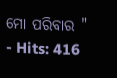ମୋ ପରିବାର "
- Hits: 416